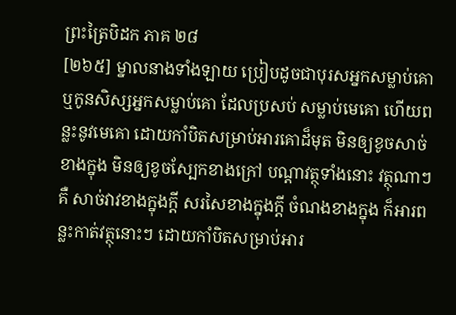ព្រះត្រៃបិដក ភាគ ២៨
[២៦៥] ម្នាលនាងទាំងឡាយ ប្រៀបដូចជាបុរសអ្នកសម្លាប់គោ ឬកូនសិស្សអ្នកសម្លាប់គោ ដែលប្រសប់ សម្លាប់មេគោ ហើយពន្លះនូវមេគោ ដោយកាំបិតសម្រាប់អារគោដ៏មុត មិនឲ្យខូចសាច់ខាងក្នុង មិនឲ្យខូចស្បែកខាងក្រៅ បណ្តាវត្ថុទាំងនោះ វត្ថុណាៗ គឺ សាច់វាវខាងក្នុងក្តី សរសៃខាងក្នុងក្តី ចំណងខាងក្នុង ក៏អារពន្លះកាត់វត្ថុនោះៗ ដោយកាំបិតសម្រាប់អារ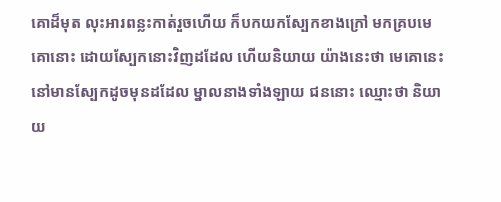គោដ៏មុត លុះអារពន្លះកាត់រួចហើយ ក៏បកយកស្បែកខាងក្រៅ មកគ្របមេគោនោះ ដោយស្បែកនោះវិញដដែល ហើយនិយាយ យ៉ាងនេះថា មេគោនេះ នៅមានស្បែកដូចមុនដដែល ម្នាលនាងទាំងឡាយ ជននោះ ឈ្មោះថា និយាយ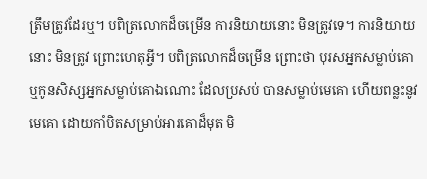ត្រឹមត្រូវដែរឬ។ បពិត្រលោកដ៏ចម្រើន ការនិយាយនោះ មិនត្រូវទេ។ ការនិយាយនោះ មិនត្រូវ ព្រោះហេតុអ្វី។ បពិត្រលោកដ៏ចម្រើន ព្រោះថា បុរសអ្នកសម្លាប់គោ ឬកូនសិស្សអ្នកសម្លាប់គោឯណោះ ដែលប្រសប់ បានសម្លាប់មេគោ ហើយពន្លះនូវមេគោ ដោយកាំបិតសម្រាប់អារគោដ៏មុត មិ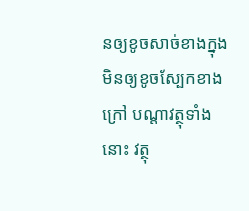នឲ្យខូចសាច់ខាងក្នុង មិនឲ្យខូចស្បែកខាងក្រៅ បណ្តាវត្ថុទាំងនោះ វត្ថុ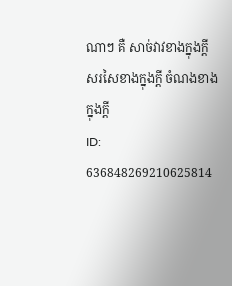ណាៗ គឺ សាច់វាវខាងក្នុងក្តី សរសៃខាងក្នុងក្តី ចំណងខាងក្នុងក្តី
ID: 636848269210625814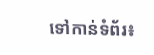ទៅកាន់ទំព័រ៖